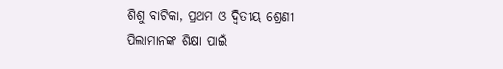ଶିଶୁ ବାଟିକା, ପ୍ରଥମ ଓ ଦ୍ୱିତୀୟ ଶ୍ରେଣୀ ପିଲାମାନଙ୍କ ଶିକ୍ଷା ପାଇଁ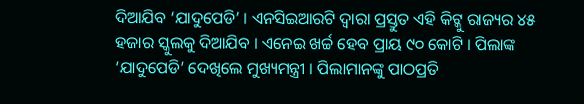ଦିଆଯିବ ‘ଯାଦୁପେଡି’ । ଏନସିଇଆରଟି ଦ୍ୱାରା ପ୍ରସ୍ତୁତ ଏହି କିଟ୍କୁ ରାଜ୍ୟର ୪୫ ହଜାର ସ୍କୁଲକୁ ଦିଆଯିବ । ଏନେଇ ଖର୍ଚ୍ଚ ହେବ ପ୍ରାୟ ୯୦ କୋଟି । ପିଲାଙ୍କ ‘ଯାଦୁପେଡି’ ଦେଖିଲେ ମୁଖ୍ୟମନ୍ତ୍ରୀ । ପିଲାମାନଙ୍କୁ ପାଠପ୍ରତି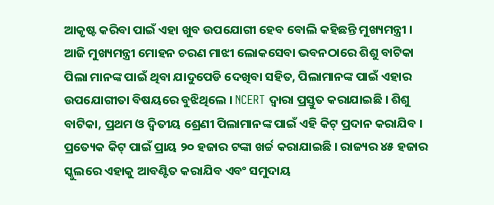ଆକୃଷ୍ଟ କରିବା ପାଇଁ ଏହା ଖୁବ ଉପଯୋଗୀ ହେବ ବୋଲି କହିଛନ୍ତି ମୁଖ୍ୟମନ୍ତ୍ରୀ । ଆଜି ମୁଖ୍ୟମନ୍ତ୍ରୀ ମୋହନ ଚରଣ ମାଝୀ ଲୋକସେବା ଭବନଠାରେ ଶିଶୁ ବାଟିକା ପିଲା ମାନଙ୍କ ପାଇଁ ଥିବା ଯାଦୁପେଡି ଦେଖିବା ସହିତ, ପିଲାମାନଙ୍କ ପାଇଁ ଏହାର ଉପଯୋଗୀତା ବିଷୟରେ ବୁଝିଥିଲେ । NCERT ଦ୍ୱାରା ପ୍ରସ୍ତୁତ କରାଯାଇଛି । ଶିଶୁ ବାଟିକା, ପ୍ରଥମ ଓ ଦ୍ୱିତୀୟ ଶ୍ରେଣୀ ପିଲାମାନଙ୍କ ପାଇଁ ଏହି କିଟ୍ ପ୍ରଦାନ କରାଯିବ । ପ୍ରତ୍ୟେକ କିଟ୍ ପାଇଁ ପ୍ରାୟ ୨୦ ହଜାର ଟଙ୍କା ଖର୍ଚ୍ଚ କରାଯାଇଛି । ରାଜ୍ୟର ୪୫ ହଜାର ସ୍କୁଲରେ ଏହାକୁ ଆବଣ୍ଟିତ କରାଯିବ ଏବଂ ସମୁଦାୟ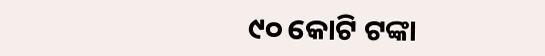୯୦ କୋଟି ଟଙ୍କା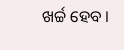ଖର୍ଚ୍ଚ ହେବ ।